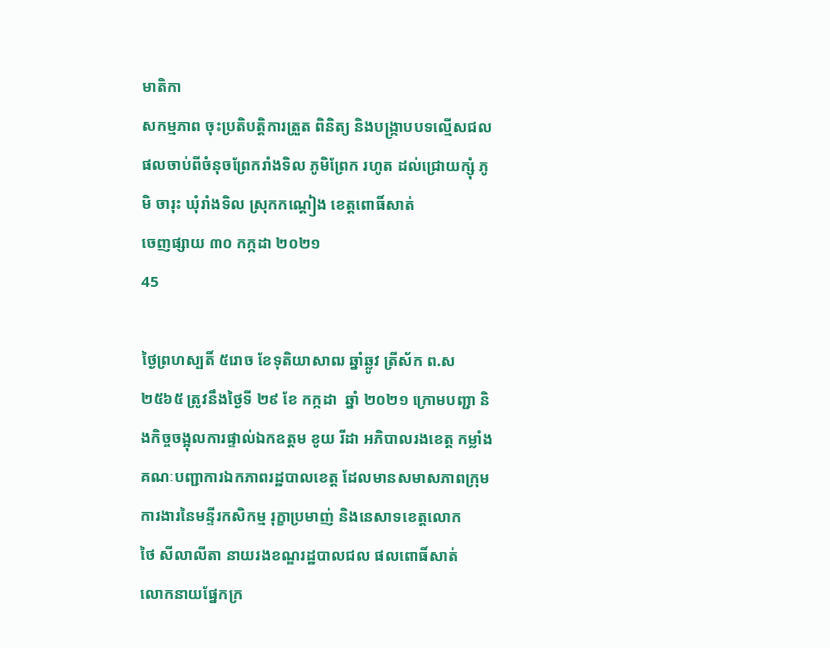មាតិកា
សកម្មភាព ចុះប្រតិបត្តិការត្រួត ពិនិត្យ និងបង្រ្កាបបទល្មើសជលផលចាប់ពីចំនុចព្រែករាំងទិល ភូមិព្រែក រហូត ដល់ជ្រោយក្សុំ ភូមិ ចារុះ ឃុំរាំងទិល ស្រុកកណ្ដៀង ខេត្តពោធិ៍សាត់
ចេញផ្សាយ ៣០ កក្កដា ២០២១
45

ថ្ងៃព្រហស្បតិ៍ ៥រោច ខែទុតិយាសាឍ ឆ្នាំឆ្លូវ ត្រីស័ក ព.ស ២៥៦៥ ត្រូវនឹងថ្ងៃទី ២៩ ខែ កក្កដា  ឆ្នាំ ២០២១ ក្រោមបញ្ជា និងកិច្ចចង្អុលការផ្ទាល់ឯកឧត្តម ខូយ រីដា អភិបាលរងខេត្ត កម្លាំងគណៈបញ្ជាការឯកភាពរដ្ឋបាលខេត្ដ ដែលមានសមាសភាពក្រុមការងារនៃមន្ទីរកសិកម្ម រុក្ខាប្រមាញ់ និងនេសាទខេត្ដលោក
ថៃ សីលាលីតា នាយរងខណ្ឌរដ្ឋបាលជល ផលពោធិ៍សាត់
លោកនាយផ្នែកក្រ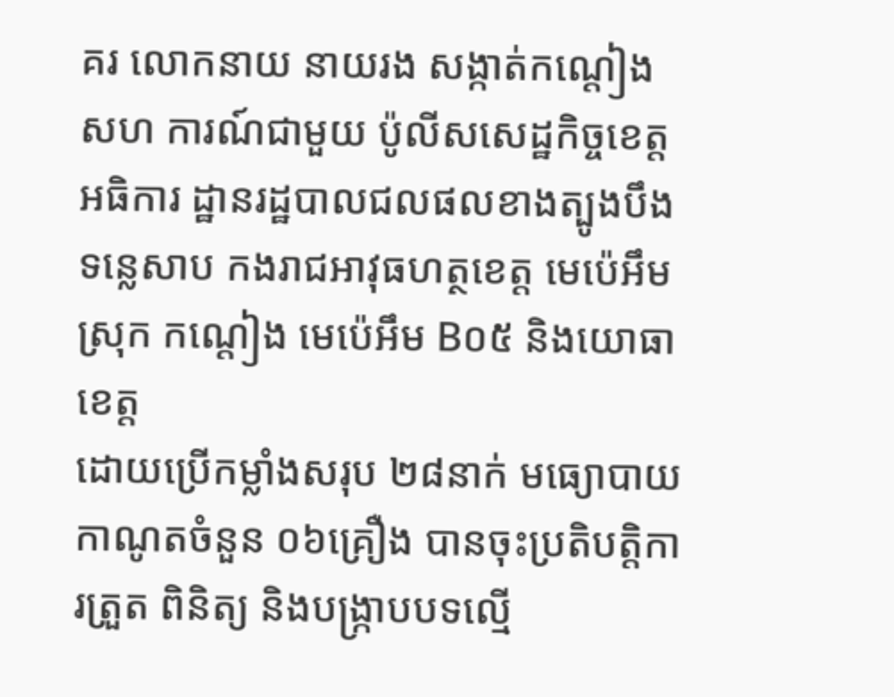គរ លោកនាយ នាយរង សង្កាត់កណ្ដៀង សហ ការណ៍ជាមួយ ប៉ូលីសសេដ្ឋកិច្ចខេត្ត អធិការ ដ្ឋានរដ្ឋបាលជលផលខាងត្បូងបឹងទន្លេសាប កងរាជអាវុធហត្ថខេត្ត មេប៉េអឹមស្រុក កណ្ដៀង មេប៉េអឹម B០៥ និងយោធាខេត្ត
ដោយប្រើកម្លាំងសរុប ២៨នាក់ មធ្យោបាយកាណូតចំនួន ០៦គ្រឿង បានចុះប្រតិបត្តិការត្រួត ពិនិត្យ និងបង្រ្កាបបទល្មើ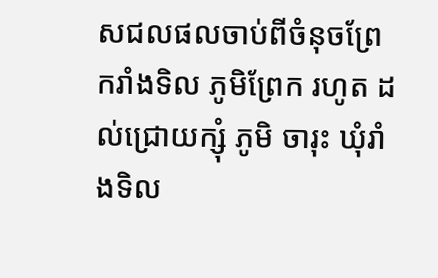សជលផលចាប់ពីចំនុចព្រែករាំងទិល ភូមិព្រែក រហូត ដល់ជ្រោយក្សុំ ភូមិ ចារុះ ឃុំរាំងទិល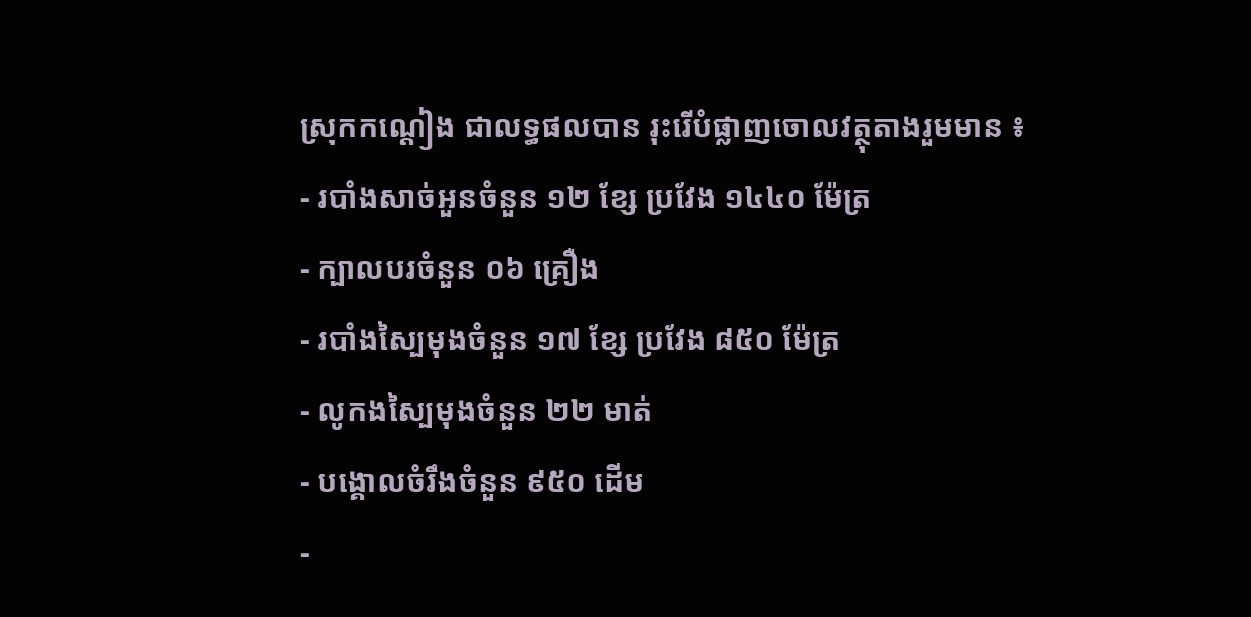ស្រុកកណ្ដៀង ជាលទ្ធផលបាន រុះរើបំផ្លាញចោលវត្ថុតាងរួមមាន ៖
- របាំងសាច់អួនចំនួន ១២ ខ្សែ ប្រវែង ១៤៤០ ម៉ែត្រ
- ក្បាលបរចំនួន ០៦ គ្រឿង
- របាំងស្បៃមុងចំនួន ១៧ ខ្សែ ប្រវែង ៨៥០ ម៉ែត្រ
- លូកងស្បៃមុងចំនួន ២២ មាត់
- បង្គោលចំរឹងចំនួន ៩៥០ ដើម
-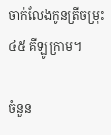ចាក់លែងកូនត្រីចម្រុះ ៤៥ គីឡូក្រាម។

ចំនួន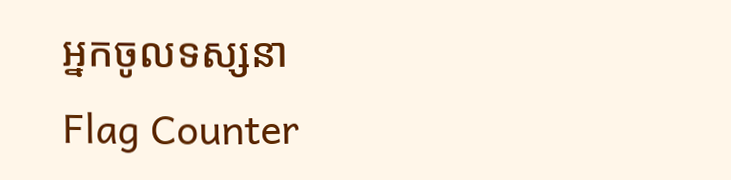អ្នកចូលទស្សនា
Flag Counter